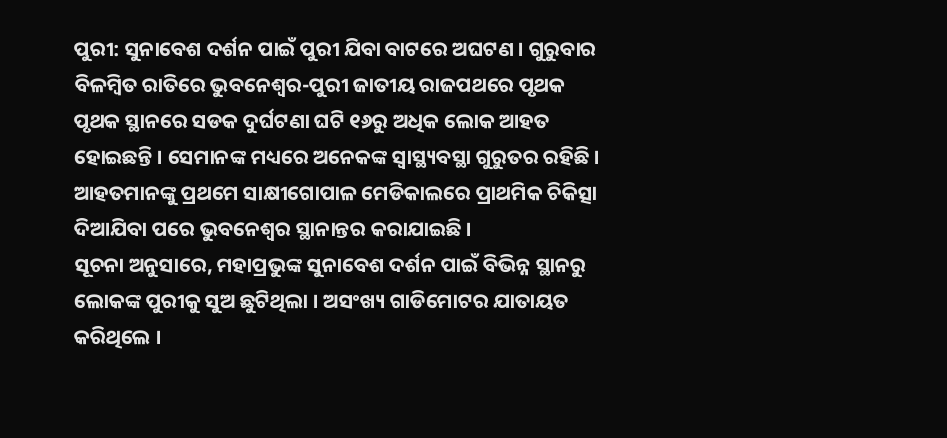ପୁରୀ: ସୁନାବେଶ ଦର୍ଶନ ପାଇଁ ପୁରୀ ଯିବା ବାଟରେ ଅଘଟଣ । ଗୁରୁବାର ବିଳମ୍ବିତ ରାତିରେ ଭୁବନେଶ୍ବର-ପୁରୀ ଜାତୀୟ ରାଜପଥରେ ପୃଥକ ପୃଥକ ସ୍ଥାନରେ ସଡକ ଦୁର୍ଘଟଣା ଘଟି ୧୬ରୁ ଅଧିକ ଲୋକ ଆହତ ହୋଇଛନ୍ତି । ସେମାନଙ୍କ ମଧ୍ୟରେ ଅନେକଙ୍କ ସ୍ବାସ୍ଥ୍ୟବସ୍ଥା ଗୁରୁତର ରହିଛି । ଆହତମାନଙ୍କୁ ପ୍ରଥମେ ସାକ୍ଷୀଗୋପାଳ ମେଡିକାଲରେ ପ୍ରାଥମିକ ଚିକିତ୍ସା ଦିଆଯିବା ପରେ ଭୁବନେଶ୍ବର ସ୍ଥାନାନ୍ତର କରାଯାଇଛି ।
ସୂଚନା ଅନୁସାରେ, ମହାପ୍ରଭୁଙ୍କ ସୁନାବେଶ ଦର୍ଶନ ପାଇଁ ବିଭିନ୍ନ ସ୍ଥାନରୁ ଲୋକଙ୍କ ପୁରୀକୁ ସୁଅ ଛୁଟିଥିଲା । ଅସଂଖ୍ୟ ଗାଡିମୋଟର ଯାତାୟତ କରିଥିଲେ ।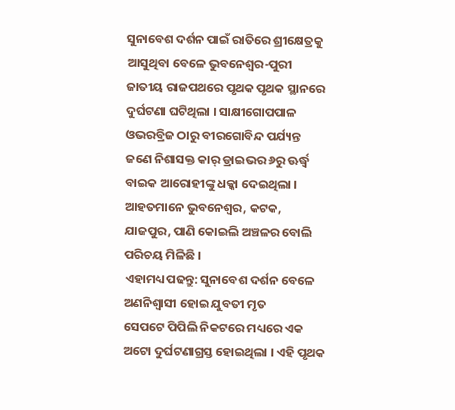ସୁନାବେଶ ଦର୍ଶନ ପାଇଁ ରାତିରେ ଶ୍ରୀକ୍ଷେତ୍ରକୁ ଆସୁଥିବା ବେଳେ ଭୁବନେଶ୍ବର-ପୁରୀ ଜାତୀୟ ରାଜପଥରେ ପୃଥକ ପୃଥକ ସ୍ଥାନରେ ଦୁର୍ଘଟଣା ଘଟିଥିଲା । ସାକ୍ଷୀଗୋପପାଳ ଓଭରବ୍ରିଜ ଠାରୁ ବୀରଗୋବିନ୍ଦ ପର୍ଯ୍ୟନ୍ତ ଜଣେ ନିଶାସକ୍ତ କାର୍ ଡ୍ରାଇଭର ୬ରୁ ଊର୍ଦ୍ଧ୍ବ ବାଇକ ଆରୋହୀଙ୍କୁ ଧକ୍କା ଦେଇଥିଲା । ଆହତମାନେ ଭୁବନେଶ୍ବର, କଟକ, ଯାଜପୁର, ପାଣି କୋଇଲି ଅଞ୍ଚଳର ବୋଲି ପରିଚୟ ମିଳିଛି ।
ଏହାମଧ୍ୟ ପଢନ୍ତୁ: ସୁନାବେଶ ଦର୍ଶନ ବେଳେ ଅଣନିଶ୍ବାସୀ ହୋଇ ଯୁବତୀ ମୃତ
ସେପଟେ ପିପିଲି ନିକଟରେ ମଧ୍ୟରେ ଏକ ଅଟୋ ଦୁର୍ଘଟଣାଗ୍ରସ୍ତ ହୋଇଥିଲା । ଏହି ପୃଥକ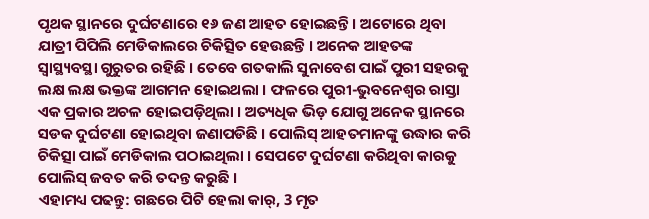ପୃଥକ ସ୍ଥାନରେ ଦୁର୍ଘଟଣାରେ ୧୬ ଜଣ ଆହତ ହୋଇଛନ୍ତି । ଅଟୋରେ ଥିବା ଯାତ୍ରୀ ପିପିଲି ମେଡିକାଲରେ ଚିକିତ୍ସିତ ହେଉଛନ୍ତି । ଅନେକ ଆହତଙ୍କ ସ୍ବାସ୍ଥ୍ୟବସ୍ଥା ଗୁରୁତର ରହିଛି । ତେବେ ଗତକାଲି ସୁନାବେଶ ପାଇଁ ପୁରୀ ସହରକୁ ଲକ୍ଷ ଲକ୍ଷ ଭକ୍ତଙ୍କ ଆଗମନ ହୋଇଥଲା । ଫଳରେ ପୁରୀ-ଭୁବନେଶ୍ଵର ରାସ୍ତା ଏକ ପ୍ରକାର ଅଚଳ ହୋଇପଡ଼ିଥିଲା । ଅତ୍ୟଧିକ ଭିଡ଼ ଯୋଗୁ ଅନେକ ସ୍ଥାନରେ ସଡକ ଦୁର୍ଘଟଣା ହୋଇଥିବା ଜଣାପଡିଛି । ପୋଲିସ୍ ଆହତମାନଙ୍କୁ ଉଦ୍ଧାର କରି ଚିକିତ୍ସା ପାଇଁ ମେଡିକାଲ ପଠାଇଥିଲା । ସେପଟେ ଦୁର୍ଘଟଣା କରିଥିବା କାରକୁ ପୋଲିସ୍ ଜବତ କରି ତଦନ୍ତ କରୁଛି ।
ଏହାମଧ୍ୟ ପଢନ୍ତୁ: ଗଛରେ ପିଟି ହେଲା କାର୍, 3 ମୃତ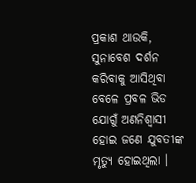ପ୍ରକାଶ ଥାଉକି, ସୁନାବେଶ ଦର୍ଶନ କରିବାକୁ ଆସିଥିବା ବେଳେ ପ୍ରବଳ ଭିଡ ଯୋଗୁଁ ଅଣନିଶ୍ବାସୀ ହୋଇ ଜଣେ ଯୁବତୀଙ୍କ ମୃତ୍ୟୁ ହୋଇଥିଲା ।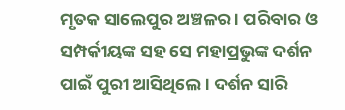ମୃତକ ସାଲେପୁର ଅଞ୍ଚଳର । ପରିବାର ଓ ସମ୍ପର୍କୀୟଙ୍କ ସହ ସେ ମହାପ୍ରଭୁଙ୍କ ଦର୍ଶନ ପାଇଁ ପୁରୀ ଆସିଥିଲେ । ଦର୍ଶନ ସାରି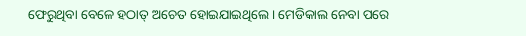ଫେରୁଥିବା ବେଳେ ହଠାତ୍ ଅଚେତ ହୋଇଯାଇଥିଲେ । ମେଡିକାଲ ନେବା ପରେ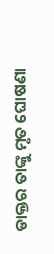ଡାକ୍ତର ତାଙ୍କୁ ମୃତ ଘୋଷଣା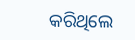କରିଥିଲେ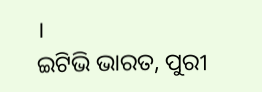।
ଇଟିଭି ଭାରତ, ପୁରୀ